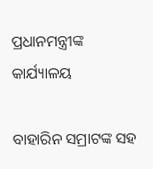ପ୍ରଧାନମନ୍ତ୍ରୀଙ୍କ କାର୍ଯ୍ୟାଳୟ

ବାହାରିନ ସମ୍ରାଟଙ୍କ ସହ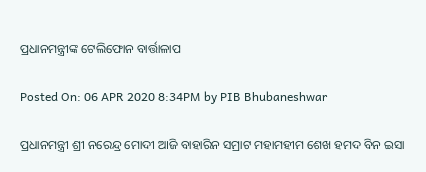ପ୍ରଧାନମନ୍ତ୍ରୀଙ୍କ ଟେଲିଫୋନ ବାର୍ତ୍ତାଳାପ

Posted On: 06 APR 2020 8:34PM by PIB Bhubaneshwar

ପ୍ରଧାନମନ୍ତ୍ରୀ ଶ୍ରୀ ନରେନ୍ଦ୍ର ମୋଦୀ ଆଜି ବାହାରିନ ସମ୍ରାଟ ମହାମହୀମ ଶେଖ ହମଦ ବିନ ଇସା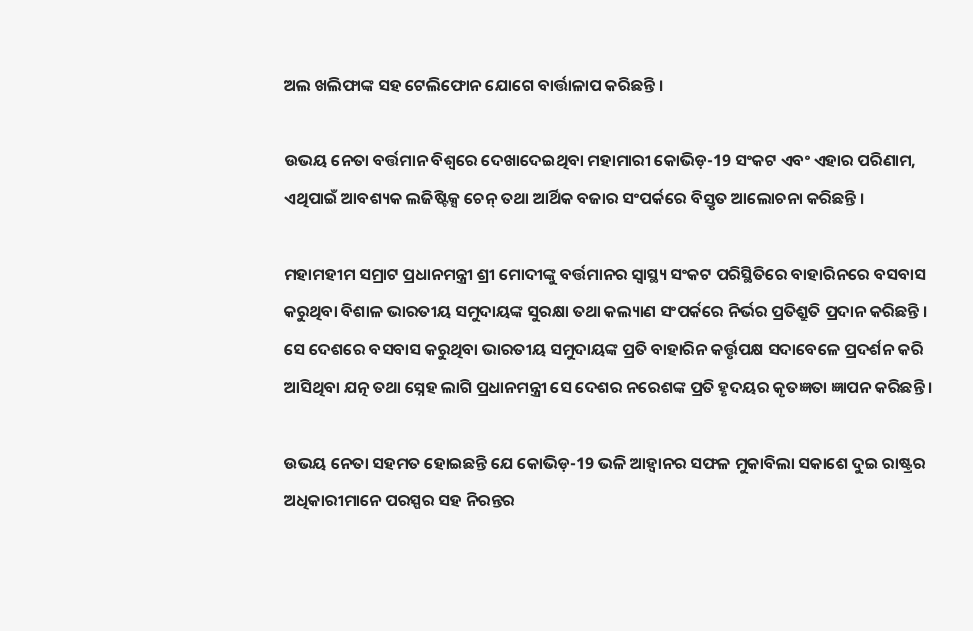ଅଲ ଖଲିଫାଙ୍କ ସହ ଟେଲିଫୋନ ଯୋଗେ ବାର୍ତ୍ତାଳାପ କରିଛନ୍ତି ।

ଉଭୟ ନେତା ବର୍ତ୍ତମାନ ବିଶ୍ୱରେ ଦେଖାଦେଇଥିବା ମହାମାରୀ କୋଭିଡ଼-19 ସଂକଟ ଏବଂ ଏହାର ପରିଣାମ, ଏଥିପାଇଁ ଆବଶ୍ୟକ ଲଜିଷ୍ଟିକ୍ସ ଚେନ୍‌ ତଥା ଆର୍ଥିକ ବଜାର ସଂପର୍କରେ ବିସ୍ତୃତ ଆଲୋଚନା କରିଛନ୍ତି ।

ମହାମହୀମ ସମ୍ରାଟ ପ୍ରଧାନମନ୍ତ୍ରୀ ଶ୍ରୀ ମୋଦୀଙ୍କୁ ବର୍ତ୍ତମାନର ସ୍ୱାସ୍ଥ୍ୟ ସଂକଟ ପରିସ୍ଥିତିରେ ବାହାରିନରେ ବସବାସ କରୁଥିବା ବିଶାଳ ଭାରତୀୟ ସମୁଦାୟଙ୍କ ସୁରକ୍ଷା ତଥା କଲ୍ୟାଣ ସଂପର୍କରେ ନିର୍ଭର ପ୍ରତିଶ୍ରୁତି ପ୍ରଦାନ କରିଛନ୍ତି ।  ସେ ଦେଶରେ ବସବାସ କରୁଥିବା ଭାରତୀୟ ସମୁଦାୟଙ୍କ ପ୍ରତି ବାହାରିନ କର୍ତ୍ତୃପକ୍ଷ ସଦାବେଳେ ପ୍ରଦର୍ଶନ କରି ଆସିଥିବା ଯତ୍ନ ତଥା ସ୍ନେହ ଲାଗି ପ୍ରଧାନମନ୍ତ୍ରୀ ସେ ଦେଶର ନରେଶଙ୍କ ପ୍ରତି ହୃଦୟର କୃତଜ୍ଞତା ଜ୍ଞାପନ କରିଛନ୍ତି ।

ଉଭୟ ନେତା ସହମତ ହୋଇଛନ୍ତି ଯେ କୋଭିଡ଼-19 ଭଳି ଆହ୍ଵାନର ସଫଳ ମୁକାବିଲା ସକାଶେ ଦୁଇ ରାଷ୍ଟ୍ରର ଅଧିକାରୀମାନେ ପରସ୍ପର ସହ ନିରନ୍ତର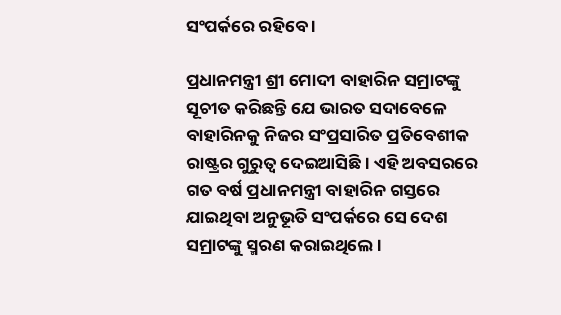ସଂପର୍କରେ ରହିବେ ।

ପ୍ରଧାନମନ୍ତ୍ରୀ ଶ୍ରୀ ମୋଦୀ ବାହାରିନ ସମ୍ରାଟଙ୍କୁ ସୂଚୀତ କରିଛନ୍ତି ଯେ ଭାରତ ସଦାବେଳେ ବାହାରିନକୁ ନିଜର ସଂପ୍ରସାରିତ ପ୍ରତିବେଶୀକ ରାଷ୍ଟ୍ରର ଗୁରୁତ୍ୱ ଦେଇଆସିଛି । ଏହି ଅବସରରେ ଗତ ବର୍ଷ ପ୍ରଧାନମନ୍ତ୍ରୀ ବାହାରିନ ଗସ୍ତରେ ଯାଇଥିବା ଅନୁଭୂତି ସଂପର୍କରେ ସେ ଦେଶ ସମ୍ରାଟଙ୍କୁ ସ୍ମରଣ କରାଇଥିଲେ ।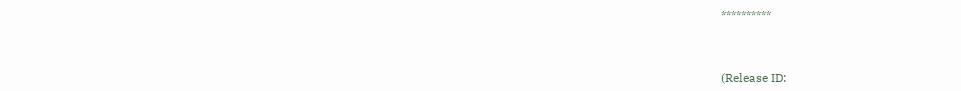**********



(Release ID: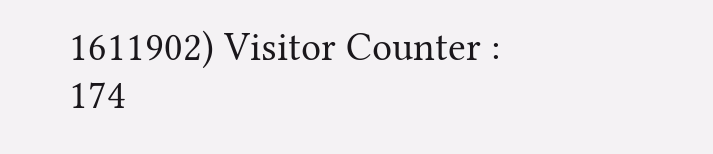1611902) Visitor Counter : 174